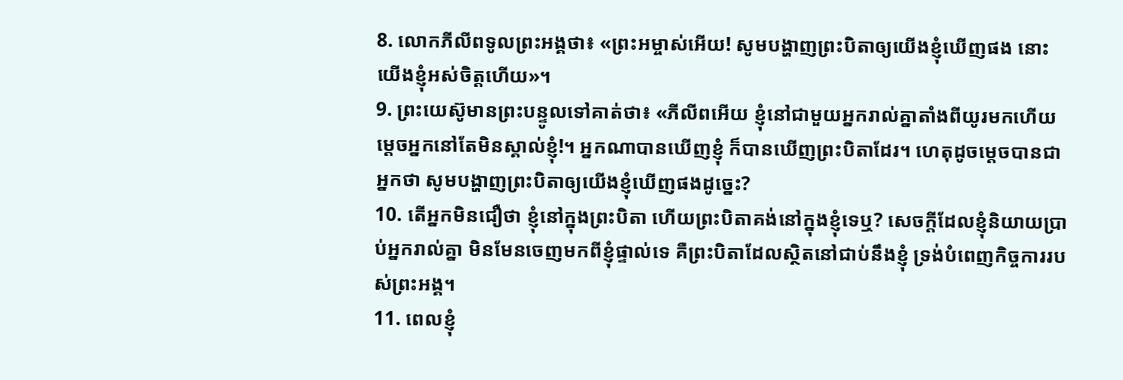8. លោកភីលីពទូលព្រះអង្គថា៖ «ព្រះអម្ចាស់អើយ! សូមបង្ហាញព្រះបិតាឲ្យយើងខ្ញុំឃើញផង នោះយើងខ្ញុំអស់ចិត្តហើយ»។
9. ព្រះយេស៊ូមានព្រះបន្ទូលទៅគាត់ថា៖ «ភីលីពអើយ ខ្ញុំនៅជាមួយអ្នករាល់គ្នាតាំងពីយូរមកហើយ ម្ដេចអ្នកនៅតែមិនស្គាល់ខ្ញុំ!។ អ្នកណាបានឃើញខ្ញុំ ក៏បានឃើញព្រះបិតាដែរ។ ហេតុដូចម្ដេចបានជាអ្នកថា សូមបង្ហាញព្រះបិតាឲ្យយើងខ្ញុំឃើញផងដូច្នេះ?
10. តើអ្នកមិនជឿថា ខ្ញុំនៅក្នុងព្រះបិតា ហើយព្រះបិតាគង់នៅក្នុងខ្ញុំទេឬ? សេចក្ដីដែលខ្ញុំនិយាយប្រាប់អ្នករាល់គ្នា មិនមែនចេញមកពីខ្ញុំផ្ទាល់ទេ គឺព្រះបិតាដែលស្ថិតនៅជាប់នឹងខ្ញុំ ទ្រង់បំពេញកិច្ចការរបស់ព្រះអង្គ។
11. ពេលខ្ញុំ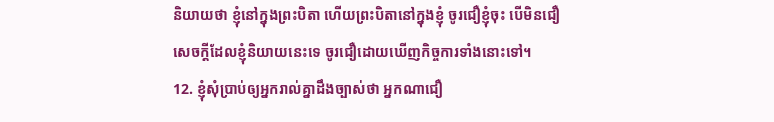និយាយថា ខ្ញុំនៅក្នុងព្រះបិតា ហើយព្រះបិតានៅក្នុងខ្ញុំ ចូរជឿខ្ញុំចុះ បើមិនជឿសេចក្ដីដែលខ្ញុំនិយាយនេះទេ ចូរជឿដោយឃើញកិច្ចការទាំងនោះទៅ។
12. ខ្ញុំសុំប្រាប់ឲ្យអ្នករាល់គ្នាដឹងច្បាស់ថា អ្នកណាជឿ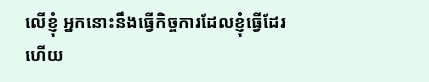លើខ្ញុំ អ្នកនោះនឹងធ្វើកិច្ចការដែលខ្ញុំធ្វើដែរ ហើយ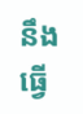នឹងធ្វើ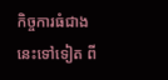កិច្ចការធំជាងនេះទៅទៀត ពី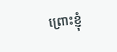ព្រោះខ្ញុំ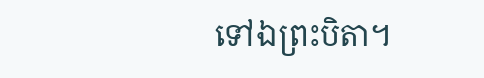ទៅឯព្រះបិតា។